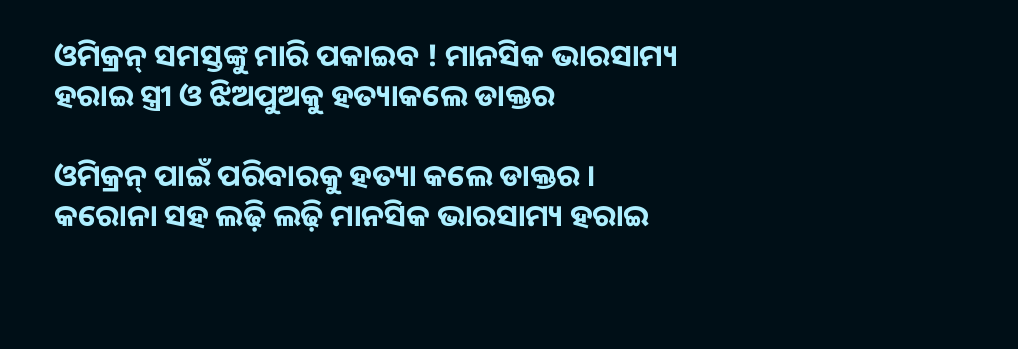ଓମିକ୍ରନ୍ ସମସ୍ତଙ୍କୁ ମାରି ପକାଇବ ! ମାନସିକ ଭାରସାମ୍ୟ ହରାଇ ସ୍ତ୍ରୀ ଓ ଝିଅପୁଅକୁ ହତ୍ୟାକଲେ ଡାକ୍ତର

ଓମିକ୍ରନ୍ ପାଇଁ ପରିବାରକୁ ହତ୍ୟା କଲେ ଡାକ୍ତର । କରୋନା ସହ ଲଢ଼ି ଲଢ଼ି ମାନସିକ ଭାରସାମ୍ୟ ହରାଇ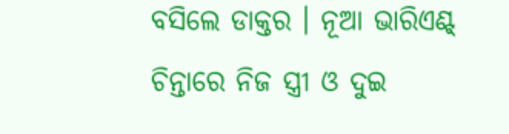ବସିଲେ ଡାକ୍ତର । ନୂଆ ଭାରିଏଣ୍ଟ୍ ଚିନ୍ତାରେ ନିଜ ସ୍ତ୍ରୀ ଓ ଦୁଇ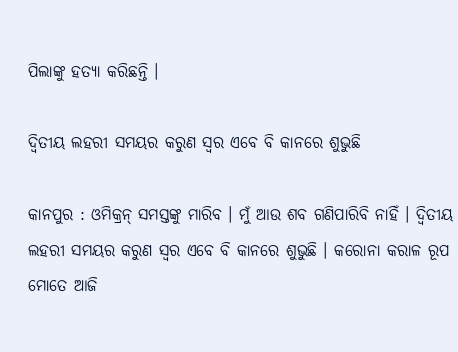ପିଲାଙ୍କୁ ହତ୍ୟା କରିଛନ୍ତି ।

ଦ୍ୱିତୀୟ ଲହରୀ ସମୟର କରୁଣ ସ୍ୱର ଏବେ ବି କାନରେ ଶୁଭୁଛି

କାନପୁର : ଓମିକ୍ରନ୍‌ ସମସ୍ତଙ୍କୁ ମାରିବ । ମୁଁ ଆଉ ଶବ ଗଣିପାରିବି ନାହିଁ । ଦ୍ୱିତୀୟ ଲହରୀ ସମୟର କରୁଣ ସ୍ୱର ଏବେ ବି କାନରେ ଶୁଭୁଛି । କରୋନା କରାଳ ରୂପ ମୋତେ ଆଜି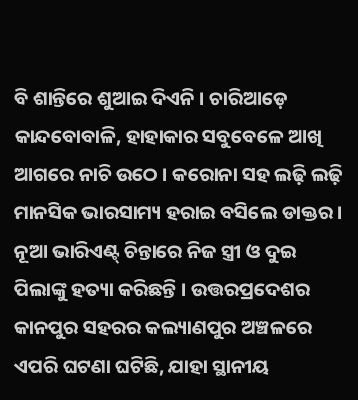ବି ଶାନ୍ତିରେ ଶୁଆଇ ଦିଏନି । ଚାରିଆଡ଼େ କାନ୍ଦବୋବାଳି, ହାହାକାର ସବୁବେଳେ ଆଖି ଆଗରେ ନାଚି ଉଠେ । କରୋନା ସହ ଲଢ଼ି ଲଢ଼ି ମାନସିକ ଭାରସାମ୍ୟ ହରାଇ ବସିଲେ ଡାକ୍ତର । ନୂଆ ଭାରିଏଣ୍ଟ୍ ଚିନ୍ତାରେ ନିଜ ସ୍ତ୍ରୀ ଓ ଦୁଇ ପିଲାଙ୍କୁ ହତ୍ୟା କରିଛନ୍ତି । ଉତ୍ତରପ୍ରଦେଶର କାନପୁର ସହରର କଲ୍ୟାଣପୁର ଅଞ୍ଚଳରେ ଏପରି ଘଟଣା ଘଟିଛି, ଯାହା ସ୍ଥାନୀୟ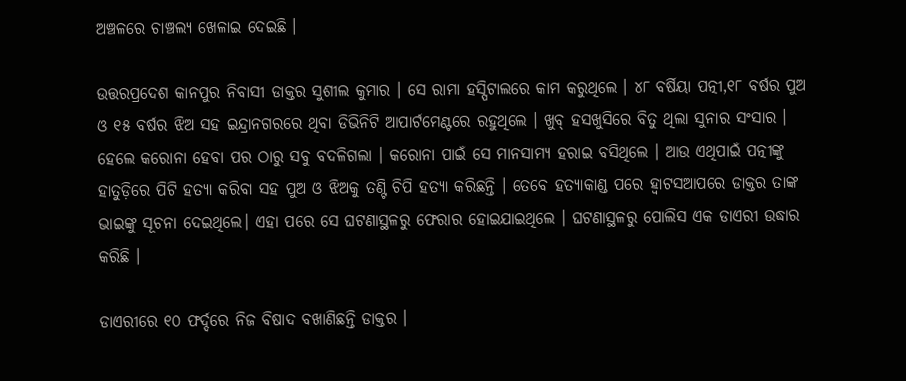ଅଞ୍ଚଳରେ ଚାଞ୍ଚଲ୍ୟ ଖେଳାଇ ଦେଇଛି ।

ଉତ୍ତରପ୍ରଦେଶ କାନପୁର ନିବାସୀ ଡାକ୍ତର ସୁଶୀଲ କୁମାର । ସେ ରାମା ହସ୍ପିଟାଲରେ କାମ କରୁଥିଲେ । ୪୮ ବର୍ଷିୟା ପତ୍ନୀ,୧୮ ବର୍ଷର ପୁଅ ଓ ୧୫ ବର୍ଷର ଝିଅ ସହ ଇନ୍ଦ୍ରାନଗରରେ ଥିବା ଡିଭିନିଟି ଆପାର୍ଟମେଣ୍ଟରେ ରହୁଥିଲେ । ଖୁବ୍ ହସଖୁସିରେ ବିତୁ ଥିଲା ସୁନାର ସଂସାର । ହେଲେ କରୋନା ହେବା ପର ଠାରୁ ସବୁ ବଦଳିଗଲା । କରୋନା ପାଇଁ ସେ ମାନସାମ୍ୟ ହରାଇ ବସିଥିଲେ । ଆଉ ଏଥିପାଇଁ ପତ୍ନୀଙ୍କୁ ହାତୁଡ଼ିରେ ପିଟି ହତ୍ୟା କରିବା ସହ ପୁଅ ଓ ଝିଅକୁ ତଣ୍ଟି ଚିପି ହତ୍ୟା କରିଛନ୍ତି । ତେବେ ହତ୍ୟାକାଣ୍ଡ ପରେ ହ୍ୱାଟସଆପରେ ଡାକ୍ତର ତାଙ୍କ ଭାଇଙ୍କୁ ସୂଚନା ଦେଇଥିଲେ। ଏହା ପରେ ସେ ଘଟଣାସ୍ଥଳରୁ ଫେରାର ହୋଇଯାଇଥିଲେ । ଘଟଣାସ୍ଥଳରୁ ପୋଲିସ ଏକ ଡାଏରୀ ଉଦ୍ଧାର କରିଛି ।

ଡାଏରୀରେ ୧୦ ଫର୍ଦ୍ଦରେ ନିଜ ବିଷାଦ ବଖାଣିଛନ୍ତି ଡାକ୍ତର ।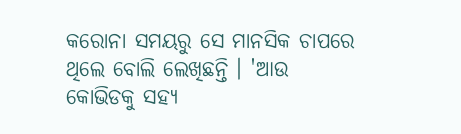କରୋନା ସମୟରୁ ସେ ମାନସିକ ଚାପରେ ଥିଲେ ବୋଲି ଲେଖିଛନ୍ତି । 'ଆଉ କୋଭିଡକୁ ସହ୍ୟ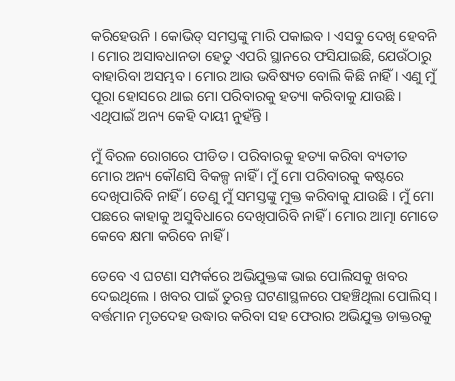କରିହେଉନି । କୋଭିଡ୍ ସମସ୍ତଙ୍କୁ ମାରି ପକାଇବ । ଏସବୁ ଦେଖି ହେବନି । ମୋର ଅସାବଧାନତା ହେତୁ ଏପରି ସ୍ଥାନରେ ଫସିଯାଇଛି, ଯେଉଁଠାରୁ ବାହାରିବା ଅସମ୍ଭବ। ମୋର ଆଉ ଭବିଷ୍ୟତ ବୋଲି କିଛି ନାହିଁ । ଏଣୁ ମୁଁ ପୂରା ହୋସରେ ଥାଇ ମୋ ପରିବାରକୁ ହତ୍ୟା କରିବାକୁ ଯାଉଛି । ଏଥିପାଇଁ ଅନ୍ୟ କେହି ଦାୟୀ ନୁହଁନ୍ତି ।

ମୁଁ ବିରଳ ରୋଗରେ ପୀଡିତ । ପରିବାରକୁ ହତ୍ୟା କରିବା ବ୍ୟତୀତ ମୋର ଅନ୍ୟ କୌଣସି ବିକଳ୍ପ ନାହିଁ । ମୁଁ ମୋ ପରିବାରକୁ କଷ୍ଟରେ ଦେଖିପାରିବି ନାହିଁ । ତେଣୁ ମୁଁ ସମସ୍ତଙ୍କୁ ମୁକ୍ତ କରିବାକୁ ଯାଉଛି । ମୁଁ ମୋ ପଛରେ କାହାକୁ ଅସୁବିଧାରେ ଦେଖିପାରିବି ନାହିଁ । ମୋର ଆତ୍ମା ମୋତେ କେବେ କ୍ଷମା କରିବେ ନାହିଁ ।

ତେବେ ଏ ଘଟଣା ସମ୍ପର୍କରେ ଅଭିଯୁକ୍ତଙ୍କ ଭାଇ ପୋଲିସକୁ ଖବର ଦେଇଥିଲେ । ଖବର ପାଇଁ ତୁରନ୍ତ ଘଟଣାସ୍ଥଳରେ ପହଞ୍ଚିଥିଲା ପୋଲିସ୍ । ବର୍ତ୍ତମାନ ମୃତଦେହ ଉଦ୍ଧାର କରିବା ସହ ଫେରାର ଅଭିଯୁକ୍ତ ଡାକ୍ତରକୁ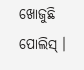ଖୋଜୁଛି ପୋଲିସ୍ ।